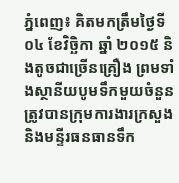ភ្នំពេញ៖ គិតមកត្រឹមថ្ងៃទី ០៤ ខែវិច្ឆិកា ឆ្នាំ ២០១៥ និងតូចជាច្រើនគ្រឿង ព្រមទាំងស្ថានីយបូមទឹកមួយចំនួន ត្រូវបានក្រុមការងារក្រសួង និងមន្ទីរធនធានទឹក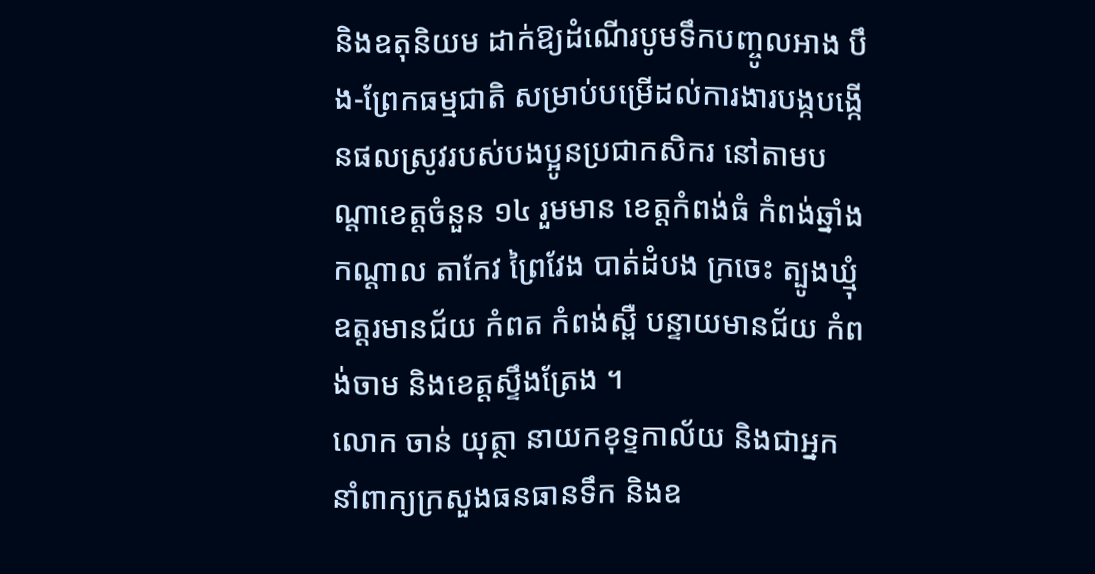និងឧតុនិយម ដាក់ឱ្យដំណើរបូមទឹកបញ្ចូលអាង បឹង-ព្រែកធម្មជាតិ សម្រាប់បម្រើដល់ការងារបង្កបង្កើនផលស្រូវរបស់បងប្អូនប្រជាកសិករ នៅតាមបណ្តាខេត្តចំនួន ១៤ រួមមាន ខេត្តកំពង់ធំ កំពង់ឆ្នាំង កណ្តាល តាកែវ ព្រៃវែង បាត់ដំបង ក្រចេះ ត្បូងឃ្មុំ ឧត្តរមានជ័យ កំពត កំពង់ស្ពឺ បន្ទាយមានជ័យ កំពង់ចាម និងខេត្តស្ទឹងត្រែង ។
លោក ចាន់ យុត្ថា នាយកខុទ្ទកាល័យ និងជាអ្នកនាំពាក្យក្រសួងធនធានទឹក និងឧ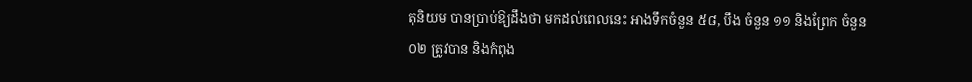តុនិយម បានប្រាប់ឱ្យដឹងថា មកដល់ពេលនេះ អាងទឹកចំនួន ៥៨, បឹង ចំនួន ១១ និងព្រែក ចំនួន ០២ ត្រូវបាន និងកំពុង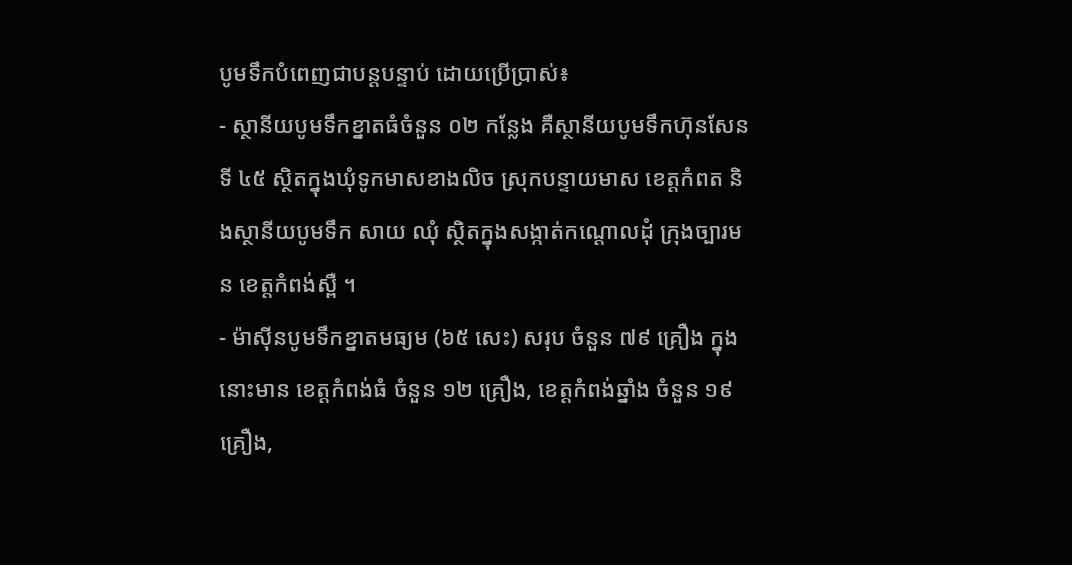បូមទឹកបំពេញជាបន្តបន្ទាប់ ដោយប្រើប្រាស់៖
- ស្ថានីយបូមទឹកខ្នាតធំចំនួន ០២ កន្លែង គឺស្ថានីយបូមទឹកហ៊ុនសែនទី ៤៥ ស្ថិតក្នុងឃុំទូកមាសខាងលិច ស្រុកបន្ទាយមាស ខេត្តកំពត និងស្ថានីយបូមទឹក សាយ ឈុំ ស្ថិតក្នុងសង្កាត់កណ្តោលដុំ ក្រុងច្បារមន ខេត្តកំពង់ស្ពឺ ។
- ម៉ាស៊ីនបូមទឹកខ្នាតមធ្យម (៦៥ សេះ) សរុប ចំនួន ៧៩ គ្រឿង ក្នុងនោះមាន ខេត្តកំពង់ធំ ចំនួន ១២ គ្រឿង, ខេត្តកំពង់ឆ្នាំង ចំនួន ១៩ គ្រឿង,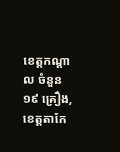ខេត្តកណ្តាល ចំនួន ១៩ គ្រឿង, ខេត្តតាកែ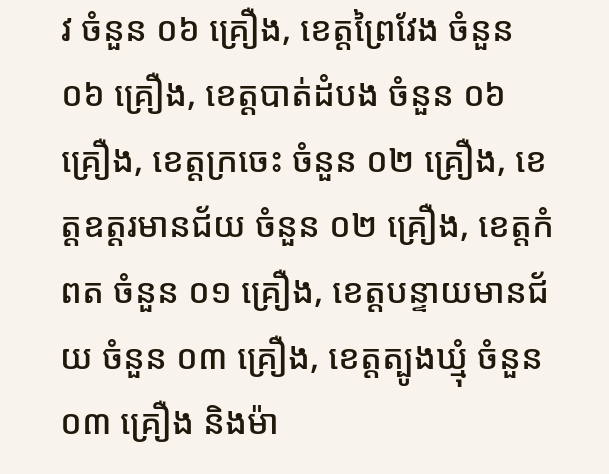វ ចំនួន ០៦ គ្រឿង, ខេត្តព្រៃវែង ចំនួន ០៦ គ្រឿង, ខេត្តបាត់ដំបង ចំនួន ០៦ គ្រឿង, ខេត្តក្រចេះ ចំនួន ០២ គ្រឿង, ខេត្តឧត្តរមានជ័យ ចំនួន ០២ គ្រឿង, ខេត្តកំពត ចំនួន ០១ គ្រឿង, ខេត្តបន្ទាយមានជ័យ ចំនួន ០៣ គ្រឿង, ខេត្តត្បូងឃ្មុំ ចំនួន ០៣ គ្រឿង និងម៉ា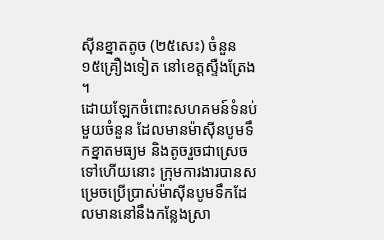ស៊ីនខ្នាតតូច (២៥សេះ) ចំនួន ១៥គ្រឿងទៀត នៅខេត្តស្ទឺងត្រែង ។
ដោយឡែកចំពោះសហគមន៍ទំនប់មួយចំនួន ដែលមានម៉ាស៊ីនបូមទឹកខ្នាតមធ្យម និងតូចរួចជាស្រេចទៅហើយនោះ ក្រុមការងារបានសម្រេចប្រើប្រាស់ម៉ាស៊ីនបូមទឹកដែលមាននៅនឹងកន្លែងស្រា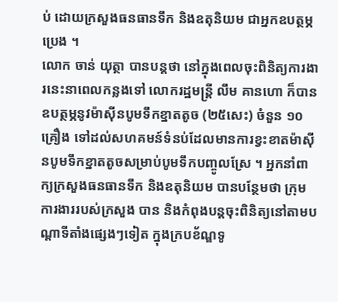ប់ ដោយក្រសួងធនធានទឹក និងឧតុនិយម ជាអ្នកឧបត្ថម្ភប្រេង ។
លោក ចាន់ យុត្ថា បានបន្តថា នៅក្នុងពេលចុះពិនិត្យការងារនេះនាពេលកន្លងទៅ លោករដ្ឋមន្ត្រី លឹម គានហោ ក៏បានឧបត្ថម្ភនូវម៉ាស៊ីនបូមទឹកខ្នាតតូច (២៥សេះ) ចំនួន ១០ គ្រឿង ទៅដល់សហគមន៍ទំនប់ដែលមានការខ្វះខាតម៉ាស៊ីនបូមទឹកខ្នាតតូចសម្រាប់បូមទឹកបញ្ចូលស្រែ ។ អ្នកនាំពាក្យក្រសួងធនធានទឹក និងឧតុនិយម បានបន្ថែមថា ក្រុមការងាររបស់ក្រសួង បាន និងកំពុងបន្តចុះពិនិត្យនៅតាមបណ្តាទីតាំងផ្សេងៗទៀត ក្នុងក្របខ័ណ្ឌទូ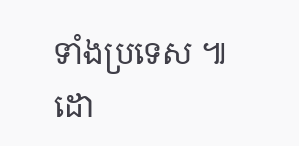ទាំងប្រទេស ៕
ដោ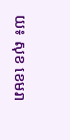យ៖ សុខ ខេមរា